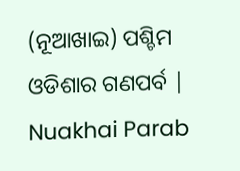(ନୂଆଖାଇ) ପଶ୍ଚିମ ଓଡିଶାର ଗଣପର୍ବ | Nuakhai Parab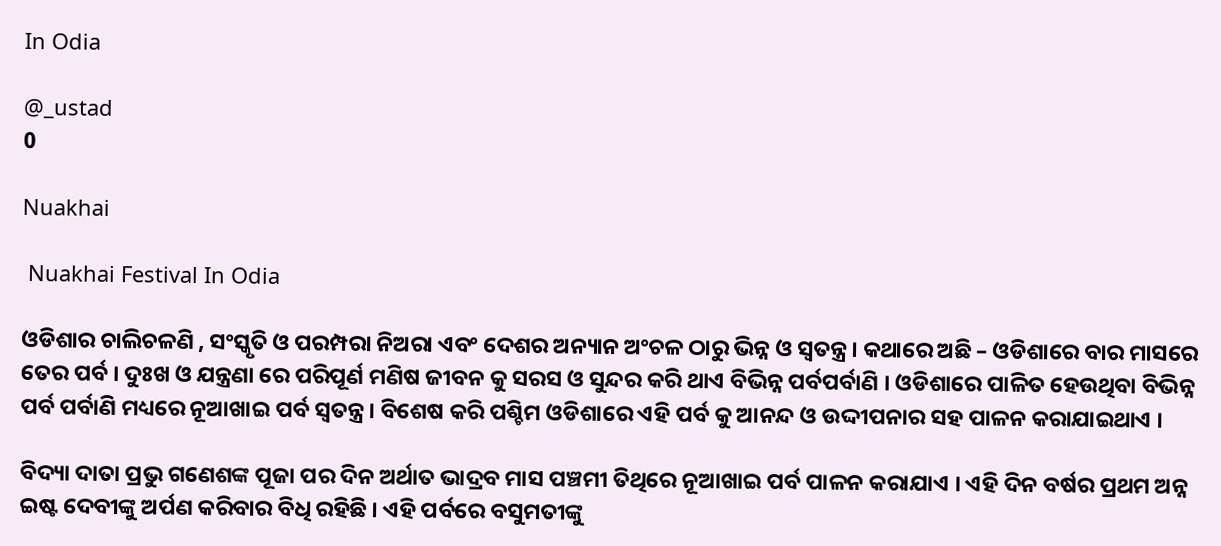In Odia

@_ustad
0

Nuakhai

 Nuakhai Festival In Odia

ଓଡିଶାର ଚାଲିଚଳଣି , ସଂସ୍କୃତି ଓ ପରମ୍ପରା ନିଅରା ଏବଂ ଦେଶର ଅନ୍ୟାନ ଅଂଚଳ ଠାରୁ ଭିନ୍ନ ଓ ସ୍ଵତନ୍ତ୍ର । କଥାରେ ଅଛି – ଓଡିଶାରେ ବାର ମାସରେ ତେର ପର୍ବ । ଦୁଃଖ ଓ ଯନ୍ତ୍ରଣା ରେ ପରିପୂର୍ଣ ମଣିଷ ଜୀବନ କୁ ସରସ ଓ ସୁନ୍ଦର କରି ଥାଏ ବିଭିନ୍ନ ପର୍ବପର୍ବାଣି । ଓଡିଶାରେ ପାଳିତ ହେଉଥିବା ବିଭିନ୍ନ ପର୍ବ ପର୍ବାଣି ମଧ୍ୟରେ ନୂଆଖାଇ ପର୍ବ ସ୍ଵତନ୍ତ୍ର । ବିଶେଷ କରି ପଶ୍ଚିମ ଓଡିଶାରେ ଏହି ପର୍ବ କୁ ଆନନ୍ଦ ଓ ଉଦ୍ଦୀପନାର ସହ ପାଳନ କରାଯାଇଥାଏ ।

ବିଦ୍ୟା ଦାତା ପ୍ରଭୁ ଗଣେଶଙ୍କ ପୂଜା ପର ଦିନ ଅର୍ଥାତ ଭାଦ୍ରବ ମାସ ପଞ୍ଚମୀ ତିଥିରେ ନୂଆଖାଇ ପର୍ବ ପାଳନ କରାଯାଏ । ଏହି ଦିନ ବର୍ଷର ପ୍ରଥମ ଅନ୍ନ ଇଷ୍ଟ ଦେବୀଙ୍କୁ ଅର୍ପଣ କରିବାର ବିଧି ରହିଛି । ଏହି ପର୍ବରେ ବସୁମତୀଙ୍କୁ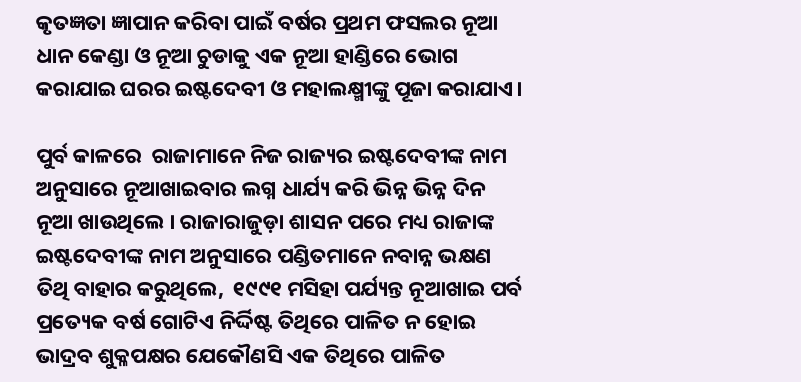କୃତଜ୍ଞତା ଜ୍ଞାପାନ କରିବା ପାଇଁ ବର୍ଷର ପ୍ରଥମ ଫସଲର ନୂଆ ଧାନ କେଣ୍ଡା ଓ ନୂଆ ଚୁଡାକୁ ଏକ ନୂଆ ହାଣ୍ଡିରେ ଭୋଗ କରାଯାଇ ଘରର ଇଷ୍ଟଦେବୀ ଓ ମହାଲକ୍ଷ୍ମୀଙ୍କୁ ପୂଜା କରାଯାଏ।

ପୁର୍ବ କାଳରେ  ରାଜାମାନେ ନିଜ ରାଜ୍ୟର ଇଷ୍ଟଦେବୀଙ୍କ ନାମ ଅନୁସାରେ ନୂଆଖାଇବାର ଲଗ୍ନ ଧାର୍ଯ୍ୟ କରି ଭିନ୍ନ ଭିନ୍ନ ଦିନ ନୂଆ ଖାଉଥିଲେ । ରାଜାରାଜୁଡ଼ା ଶାସନ ପରେ ମଧ୍ୟ ରାଜାଙ୍କ ଇଷ୍ଟଦେବୀଙ୍କ ନାମ ଅନୁସାରେ ପଣ୍ଡିତମାନେ ନବାନ୍ନ ଭକ୍ଷଣ ତିଥି ବାହାର କରୁଥିଲେ,  ୧୯୯୧ ମସିହା ପର୍ଯ୍ୟନ୍ତ ନୂଆଖାଇ ପର୍ବ ପ୍ରତ୍ୟେକ ବର୍ଷ ଗୋଟିଏ ନିର୍ଦ୍ଦିଷ୍ଟ ତିଥିରେ ପାଳିତ ନ ହୋଇ ଭାଦ୍ରବ ଶୁକ୍ଳପକ୍ଷର ଯେକୌଣସି ଏକ ତିଥିରେ ପାଳିତ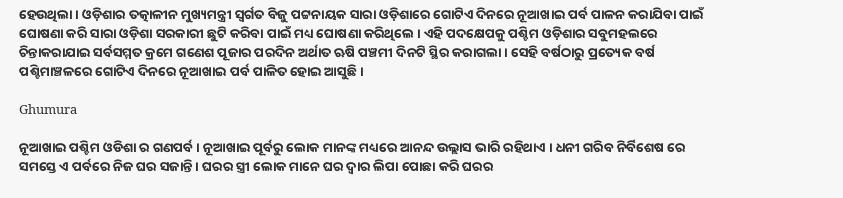ହେଉଥିଲା । ଓଡ଼ିଶାର ତତ୍କାଳୀନ ମୁଖ୍ୟମନ୍ତ୍ରୀ ସ୍ଵର୍ଗତ ବିଜୁ ପଟ୍ଟନାୟକ ସାରା ଓଡ଼ିଶାରେ ଗୋଟିଏ ଦିନରେ ନୂଆଖାଇ ପର୍ବ ପାଳନ କରାଯିବା ପାଇଁ ଘୋଷଣା କରି ସାରା ଓଡ଼ିଶା ସରକାରୀ ଛୁଟି କରିବା ପାଇଁ ମଧ୍ୟ ଘୋଷଣା କରିଥିଲେ । ଏହି ପଦକ୍ଷେପକୁ ପଶ୍ଚିମ ଓଡ଼ିଶାର ସବୁମହଲରେ ଚିନ୍ତାକରାଯାଇ ସର୍ବସମ୍ମତ କ୍ରମେ ଗଣେଶ ପୂଜାର ପରଦିନ ଅର୍ଥାତ ଋଷି ପଞ୍ଚମୀ ଦିନଟି ସ୍ଥିର କରାଗଲା । ସେହି ବର୍ଷଠାରୁ ପ୍ରତ୍ୟେକ ବର୍ଷ ପଶ୍ଚିମାଞ୍ଚଳରେ ଗୋଟିଏ ଦିନରେ ନୂଆଖାଇ ପର୍ବ ପାଳିତ ହୋଇ ଆସୁଛି।

Ghumura

ନୂଆଖାଇ ପଶ୍ଚିମ ଓଡିଶା ର ଗଣପର୍ବ । ନୂଆଖାଇ ପୂର୍ବରୁ ଲୋକ ମାନଙ୍କ ମଧ୍ୟରେ ଆନନ୍ଦ ଉଲ୍ଲାସ ଭାରି ରହିଥାଏ । ଧନୀ ଗରିବ ନିର୍ବିଶେଷ ରେ ସମସ୍ତେ ଏ ପର୍ବରେ ନିଜ ଘର ସଜାନ୍ତି । ଘରର ସ୍ତ୍ରୀ ଲୋକ ମାନେ ଘର ଦ୍ଵାର ଲିପା ପୋଛା କରି ଘରର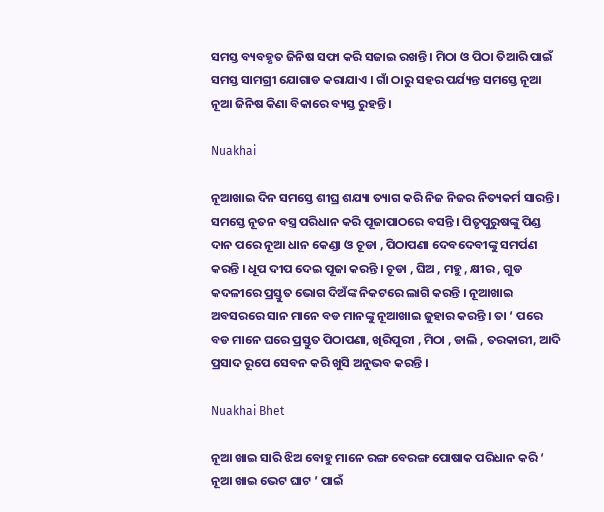ସମସ୍ତ ବ୍ୟବହୃତ ଜିନିଷ ସଫା କରି ସଜାଇ ରଖନ୍ତି । ମିଠା ଓ ପିଠା ତିଆରି ପାଇଁ ସମସ୍ତ ସାମଗ୍ରୀ ଯୋଗାଡ କରାଯାଏ । ଗାଁ ଠାରୁ ସହର ପର୍ଯ୍ୟନ୍ତ ସମସ୍ତେ ନୂଆ ନୂଆ ଜିନିଷ କିଣା ବିକାରେ ବ୍ୟସ୍ତ ରୁହନ୍ତି ।

Nuakhai

ନୂଆଖାଇ ଦିନ ସମସ୍ତେ ଶୀଘ୍ର ଶଯ୍ୟା ତ୍ୟାଗ କରି ନିଜ ନିଜର ନିତ୍ୟକର୍ମ ସାରନ୍ତି । ସମସ୍ତେ ନୂତନ ବସ୍ତ୍ର ପରିଧାନ କରି ପୂଜାପାଠରେ ବସନ୍ତି । ପିତୃପୁରୁଷଙ୍କୁ ପିଣ୍ଡ ଦାନ ପରେ ନୂଆ ଧାନ କେଣ୍ଡା ଓ ଚୂଡା , ପିଠାପଣା ଦେବଦେବୀଙ୍କୁ ସମର୍ପଣ କରନ୍ତି । ଧୂପ ଦୀପ ଦେଇ ପୂଜା କରନ୍ତି । ଚୂଡା , ଘିଅ , ମହୁ , କ୍ଷୀର , ଗୁଡ କଦଳୀରେ ପ୍ରସ୍ତୁତ ଭୋଗ ଦିଅଁଙ୍କ ନିକଟରେ ଲାଗି କରନ୍ତି । ନୂଆଖାଇ ଅବସରରେ ସାନ ମାନେ ବଡ ମାନଙ୍କୁ ନୂଆଖାଇ ଜୁହାର କରନ୍ତି । ତା ‘ ପରେ ବଡ ମାନେ ଘରେ ପ୍ରସ୍ତୁତ ପିଠାପଣା, ଖିରିପୁରୀ , ମିଠା , ଡାଲି , ତରକାରୀ, ଆଦି ପ୍ରସାଦ ରୂପେ ସେବନ କରି ଖୁସି ଅନୁଭବ କରନ୍ତି ।

Nuakhai Bhet

ନୂଆ ଖାଇ ସାରି ଝିଅ ବୋହୁ ମାନେ ରଙ୍ଗ ବେରଙ୍ଗ ପୋଷାକ ପରିଧାନ କରି ‘ ନୂଆ ଖାଇ ଭେଟ ଘାଟ ’ ପାଇଁ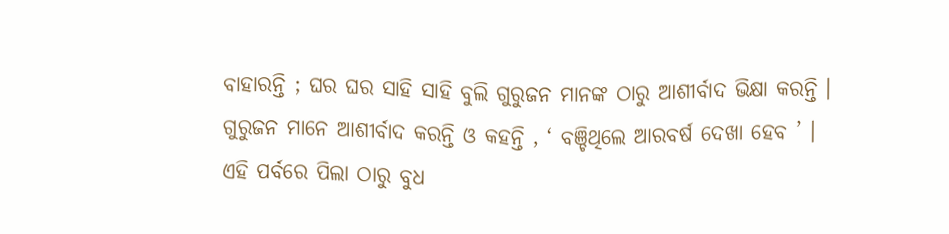ବାହାରନ୍ତି ; ଘର ଘର ସାହି ସାହି ବୁଲି ଗୁରୁଜନ ମାନଙ୍କ ଠାରୁ ଆଶୀର୍ବାଦ ଭିକ୍ଷା କରନ୍ତି । ଗୁରୁଜନ ମାନେ ଆଶୀର୍ବାଦ କରନ୍ତି ଓ କହନ୍ତି , ‘ ବଞ୍ଚିଥିଲେ ଆରବର୍ଷ ଦେଖା ହେବ ’ । ଏହି ପର୍ବରେ ପିଲା ଠାରୁ ବୁଧ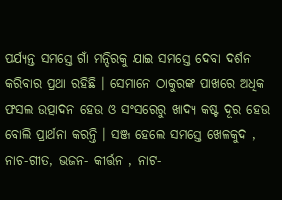ପର୍ଯ୍ୟନ୍ତ ସମସ୍ତେ ଗାଁ ମନ୍ଦିରକୁ ଯାଇ ସମସ୍ତେ ଦେବା ଦର୍ଶନ କରିବାର ପ୍ରଥା ରହିଛି । ସେମାନେ ଠାକୁରଙ୍କ ପାଖରେ ଅଧିକ ଫସଲ ଉତ୍ପାଦନ ହେଉ ଓ ସଂସରେରୁ ଖାଦ୍ଯ କଷ୍ଟ ଦୂର ହେଉ ବୋଲି ପ୍ରାର୍ଥନା କରନ୍ତି । ସଞ୍ଜ ହେଲେ ସମସ୍ତେ ଖେଳକୁଦ , ନାଚ-ଗୀତ, ଭଜନ- କୀର୍ତ୍ତନ , ନାଟ-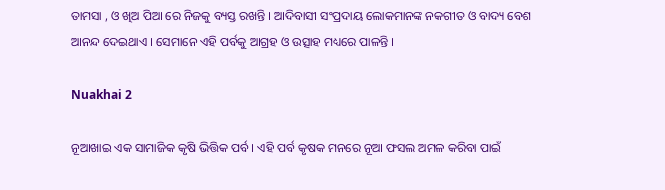ତାମସା , ଓ ଖିଅ ପିଆ ରେ ନିଜକୁ ବ୍ୟସ୍ତ ରଖନ୍ତି । ଆଦିବାସୀ ସଂପ୍ରଦାୟ ଲୋକମାନଙ୍କ ନକଗୀତ ଓ ବାଦ୍ୟ ବେଶ ଆନନ୍ଦ ଦେଇଥାଏ । ସେମାନେ ଏହି ପର୍ବକୁ ଆଗ୍ରହ ଓ ଉତ୍ସାହ ମଧ୍ୟରେ ପାଳନ୍ତି ।

Nuakhai 2

ନୂଆଖାଇ ଏକ ସାମାଜିକ କୃଷି ଭିତ୍ତିକ ପର୍ବ । ଏହି ପର୍ବ କୃଷକ ମନରେ ନୂଆ ଫସଲ ଅମଳ କରିବା ପାଇଁ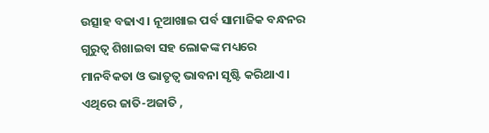ଉତ୍ସାହ ବଢାଏ । ନୂଆଖାଇ ପର୍ବ ସାମାଜିକ ବନ୍ଧନର ଗୁରୁତ୍ଵ ଶିଖାଇବା ସହ ଲୋକଙ୍କ ମଧ୍ୟରେ ମାନବିକତା ଓ ଭାତୃତ୍ଵ ଭାବନା ସୃଷ୍ଟି କରିଥାଏ । ଏଥିରେ ଜାତି-ଅଜାତି ,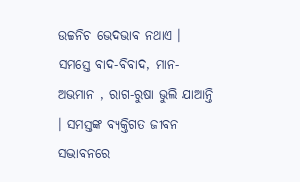ଉଚ୍ଚନିଚ ଭେଦଭାବ ନଥାଏ । ସମସ୍ତେ ବାଦ-ବିବାଦ, ମାନ-ଅଭମାନ , ରାଗ-ରୁଷା ଭୁଲି ଯାଆନ୍ତି । ସମସ୍ତଙ୍କ ବ୍ୟକ୍ତିଗତ ଜୀବନ ସଦ୍ଭାବନରେ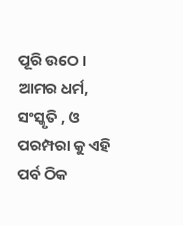ପୂରି ଉଠେ । ଆମର ଧର୍ମ, ସଂସ୍କୃତି , ଓ ପରମ୍ପରା କୁ ଏହି ପର୍ବ ଠିକ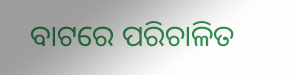ବାଟରେ ପରିଚାଳିତ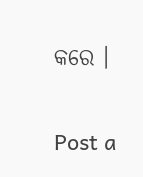କରେ ।


Post a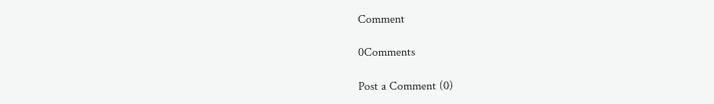Comment

0Comments

Post a Comment (0)